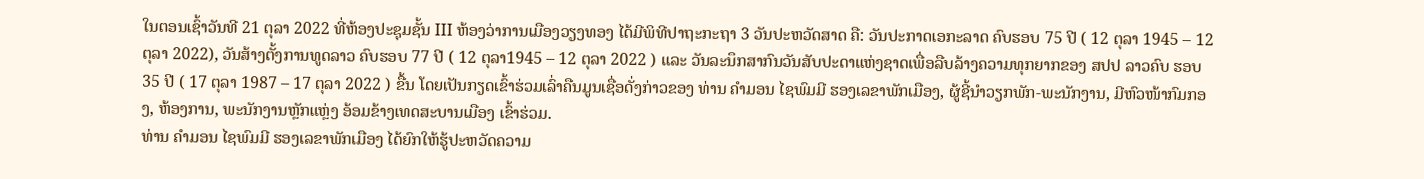ໃນຕອນເຊົ້າວັນທີ 21 ຕຸລາ 2022 ທີ່ຫ້ອງປະຊຸມຊັ້ນ III ຫ້ອງວ່າການເມືອງວຽງທອງ ໄດ້ມີພິທີປາຖະກະຖາ 3 ວັນປະຫວັດສາດ ຄື: ວັນປະກາດເອກະລາດ ຄົບຮອບ 75 ປີ ( 12 ຕຸລາ 1945 – 12 ຕຸລາ 2022), ວັນສ້າງຕັ້ງການທູດລາວ ຄົບຮອບ 77 ປີ ( 12 ຕຸລາ1945 – 12 ຕຸລາ 2022 ) ແລະ ວັນລະນຶກສາກົນວັນສັບປະດາແຫ່ງຊາດເພື່ອລືບລ້າງຄວາມທຸກຍາກຂອງ ສປປ ລາວຄົບ ຮອບ 35 ປີ ( 17 ຕຸລາ 1987 – 17 ຕຸລາ 2022 ) ຂື້ນ ໂດຍເປັນກຽດເຂົ້າຮ່ວມເລົ່າຄືນມູນເຊື່ອດັ່ງກ່າວຂອງ ທ່ານ ຄຳມອນ ໄຊພົມມີ ຮອງເລຂາພັກເມືອງ, ຜູ້ຊີ້ນໍາວຽກພັກ-ພະນັກງານ, ມີຫົວໜ້າກົມກອງ, ຫ້ອງການ, ພະນັກງານຫຼັກແຫຼ່ງ ອ້ອມຂ້າງເທດສະບານເມືອງ ເຂົ້າຮ່ວມ.
ທ່ານ ຄໍາມອນ ໄຊພົມມີ ຮອງເລຂາພັກເມືອງ ໄດ້ຍົກໃຫ້ຮູ້ປະຫວັດຄວາມ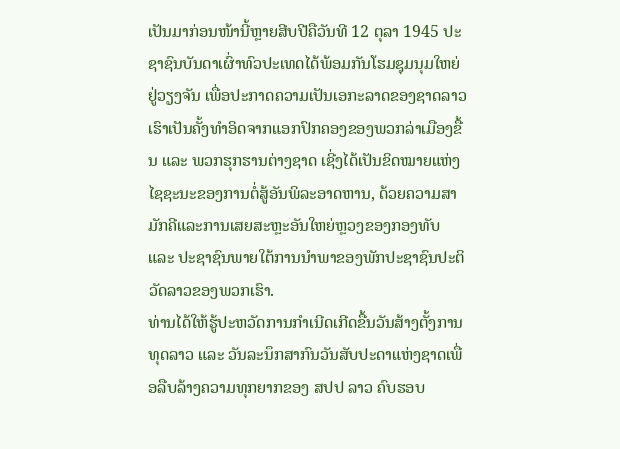ເປັນມາກ່ອນໜ້ານີ້ຫຼາຍສີບປີຄືວັນທີ 12 ຕຸລາ 1945 ປະຊາຊົນບັນດາເຜົ່າທົວປະເທດໄດ້ພ້ອມກັນໂຮມຊຸມນຸມໃຫຍ່ຢູ່ວຽງຈັນ ເພື່ອປະກາດຄວາມເປັນເອກະລາດຂອງຊາດລາວເຮົາເປັນຄັ້ງທຳອິດຈາກແອກປົກຄອງຂອງພວກລ່າເມືອງຂື້ນ ແລະ ພວກຮຸກຮານຕ່າງຊາດ ເຊີ່ງໄດ້ເປັນຂິດໝາຍແຫ່ງໄຊຊະນະຂອງການຕໍ່ສູ້ອັນພິລະອາດຫານ, ດ້ວຍຄວາມສາມັກຄີແລະການເສຍສະຫຼະອັນໃຫຍ່ຫຼວງຂອງກອງທັບ ແລະ ປະຊາຊົນພາຍໃຕ້ການນໍາພາຂອງພັກປະຊາຊົນປະຕິວັດລາວຂອງພວກເຮົາ.
ທ່ານໄດ້ໃຫ້ຮູ້ປະຫວັດການກຳເນີດເກີດຂື້ນວັນສ້າງຕັ້ງການທຸດລາວ ແລະ ວັນລະນຶກສາກົນວັນສັບປະດາແຫ່ງຊາດເພື່ອລືບລ້າງຄວາມທຸກຍາກຂອງ ສປປ ລາວ ຄົບຮອບ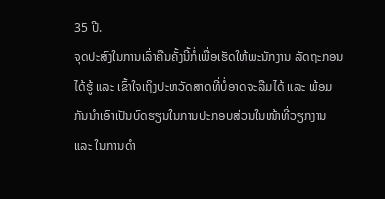35 ປີ.
ຈຸດປະສົງໃນການເລົ່າຄືນຄັ້ງນີ້ກໍ່ເພື່ອເຮັດໃຫ້ພະນັກງານ ລັດຖະກອນໄດ້ຮູ້ ແລະ ເຂົ້າໃຈເຖິງປະຫວັດສາດທີ່ບໍ່ອາດຈະລືມໄດ້ ແລະ ພ້ອມກັນນຳເອົາເປັນບົດຮຽນໃນການປະກອບສ່ວນໃນໜ້າທີ່ວຽກງານ ແລະ ໃນການດຳ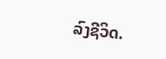ລົງຊີວິດ.